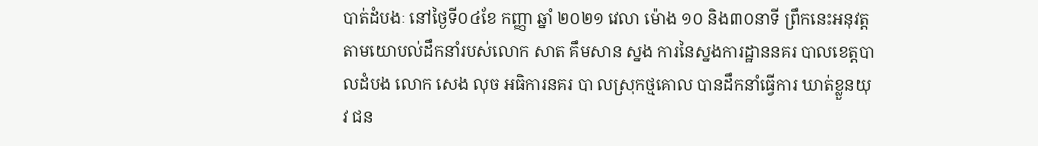បាត់ដំបងៈ នៅថ្ងៃទី០៤ខែ កញ្ញា ឆ្នាំ ២០២១ វេលា ម៉ោង ១០ និង៣០នាទី ព្រឹកនេះអនុវត្តតាមយោបល់ដឹកនាំរបស់លោក សាត គឹមសាន ស្នង ការនៃស្នងការដ្ឋាននគរ បាលខេត្តបាលដំបង លោក សេង លុច អធិការនគរ បា លស្រុកថ្មគោល បានដឹកនាំធ្វេីការ ឃាត់ខ្លួនយុវ ជន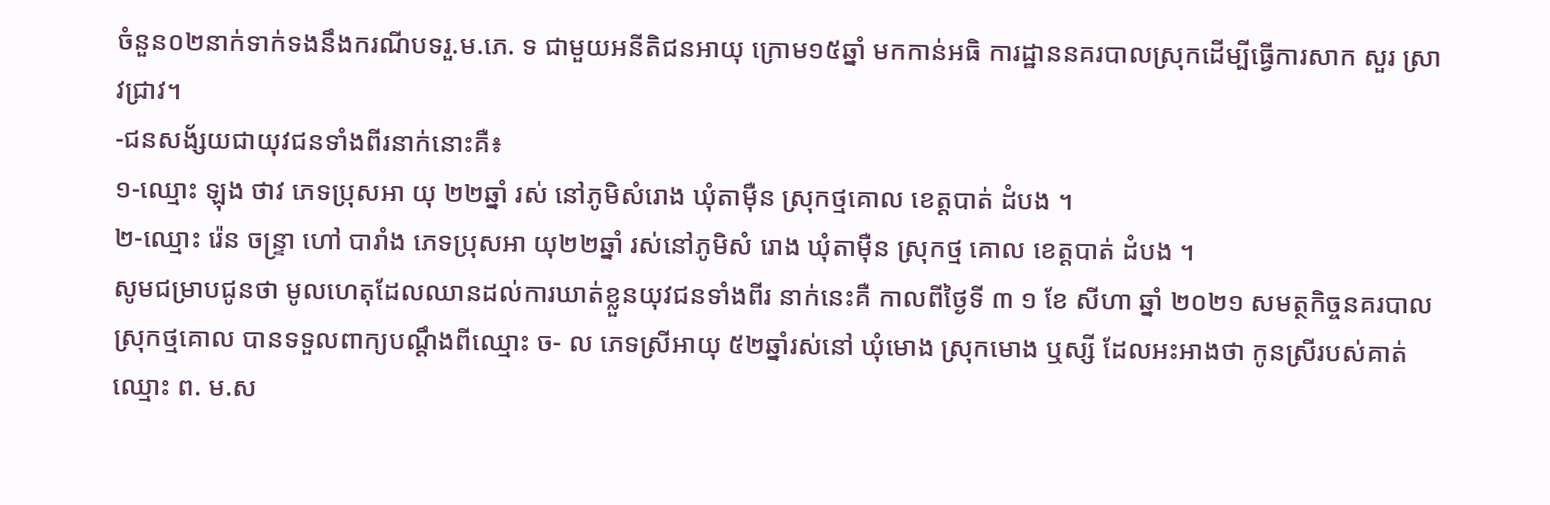ចំនួន០២នាក់ទាក់ទងនឹងករណីបទរួ.ម.ភេ. ទ ជាមួយអនីតិជនអាយុ ក្រោម១៥ឆ្នាំ មកកាន់អធិ ការដ្ឋាននគរបាលស្រុកដេីម្បីធ្វេីការសាក សួរ ស្រាវជ្រាវ។
-ជនសង័្សយជាយុវជនទាំងពីរនាក់នោះគឺ៖
១-ឈ្មោះ ឡុង ថាវ ភេទប្រុសអា យុ ២២ឆ្នាំ រស់ នៅភូមិសំរោង ឃុំតាម៉ឺន ស្រុកថ្មគោល ខេត្តបាត់ ដំបង ។
២-ឈ្មោះ រ៉េន ចន្រ្ទា ហៅ បារាំង ភេទប្រុសអា យុ២២ឆ្នាំ រស់នៅភូមិសំ រោង ឃុំតាម៉ឺន ស្រុកថ្ម គោល ខេត្តបាត់ ដំបង ។
សូមជម្រាបជូនថា មូលហេតុដែលឈានដល់ការឃាត់ខ្លួនយុវជនទាំងពីរ នាក់នេះគឺ កាលពីថ្ងៃទី ៣ ១ ខែ សីហា ឆ្នាំ ២០២១ សមត្ថកិច្ចនគរបាលស្រុកថ្មគោល បានទទួលពាក្យបណ្តឹងពីឈ្មោះ ច- ល ភេទស្រីអាយុ ៥២ឆ្នាំរស់នៅ ឃុំមោង ស្រុកមោង ឬស្សី ដែលអះអាងថា កូនស្រីរបស់គាត់ឈ្មោះ ព. ម.ស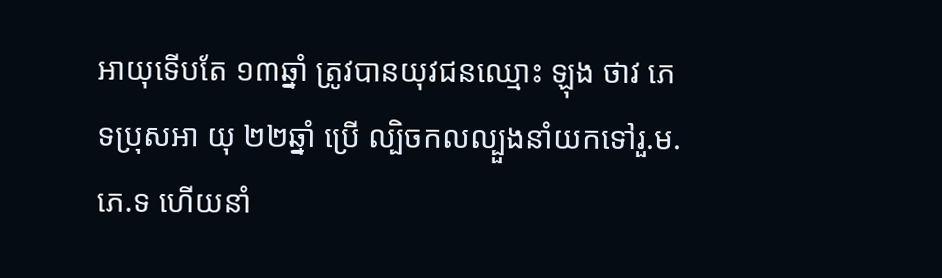អាយុទេីបតែ ១៣ឆ្នាំ ត្រូវបានយុវជនឈ្មោះ ឡុង ថាវ ភេទប្រុសអា យុ ២២ឆ្នាំ ប្រេី ល្បិចកលល្បួងនាំយកទៅរួ.ម.ភេ.ទ ហេីយនាំ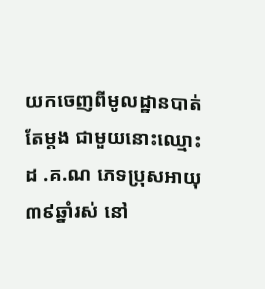យកចេញពីមូលដ្ឋានបាត់តែម្តង ជាមួយនោះឈ្មោះ ដ .គ.ណ ភេទប្រុសអាយុ៣៩ឆ្នាំរស់ នៅ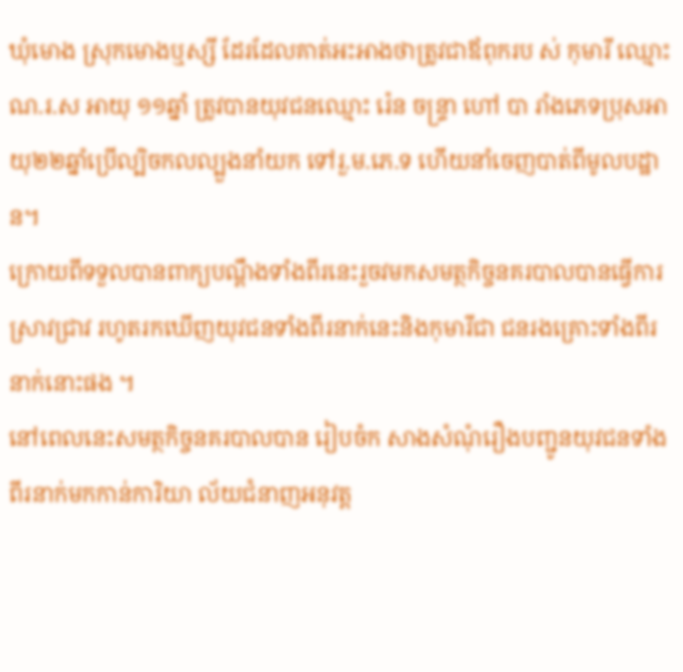ឃុំមោង ស្រុកមោងឬស្សី ដែរដែលគាត់អះអាងថាត្រូវជាឪពុករប ស់ កុមារី ឈ្មោះណ.រ.ស អាយុ ១១ឆ្នាំ ត្រូវបានយុវជនឈ្មោះ រ៉េន ចន្រ្ទា ហៅ បា រាំងភេទប្រុសអាយុ២២ឆ្នាំប្រើល្បិចកលល្បួងនាំយក ទៅរួ.ម.ភេ.ទ ហេីយនាំចេញបាត់ពីមូលបដ្ឋាន។
ក្រោយពីទទួលបានពាក្យបណ្ដឹងទាំងពីរនេះរួចវមកសមត្ថកិច្ចនគរបាលបានធ្វេីការស្រាវជ្រាវ រហូតរកឃេីញយុវជនទាំងពីរនាក់នេះនិងកុមារីជា ជនរងគ្រោះទាំងពីរនាក់នោះផង ។
នៅពេលនេះសមត្ថកិច្ចនគរបាលបាន រៀបចំក សាងសំណុំរឿងបញ្ជូនយុវជនទាំងពីរនាក់មកកាន់ការិយា ល័យជំនាញអនុវត្ត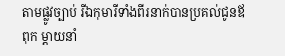តាមផ្លូវច្បាប់ រីឯកុមារីទាំងពីរនាក់បានប្រគល់ជូនឪពុក ម្តាយនាំ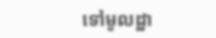ទៅមូលដ្ឋា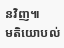នវិញ៕
មតិយោបល់